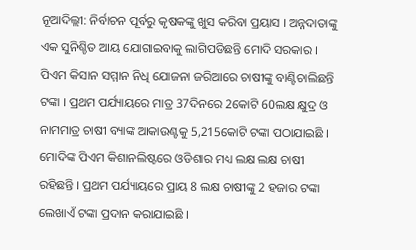ନୂଆଦିଲ୍ଲୀ: ନିର୍ବାଚନ ପୂର୍ବରୁ କୃଷକଙ୍କୁ ଖୁସ କରିବା ପ୍ରୟାସ । ଅନ୍ନଦାତାଙ୍କୁ ଏକ ସୁନିଶ୍ଚିତ ଆୟ ଯୋଗାଇବାକୁ ଲାଗିପଡିଛନ୍ତି ମୋଦି ସରକାର । ପିଏମ କିସାନ ସମ୍ମାନ ନିଧି ଯୋଜନା ଜରିଆରେ ଚାଷୀଙ୍କୁ ବାଣ୍ଟିଚାଲିଛନ୍ତି ଟଙ୍କା । ପ୍ରଥମ ପର୍ଯ୍ୟାୟରେ ମାତ୍ର 37ଦିନରେ 2କୋଟି 60ଲକ୍ଷ କ୍ଷୁଦ୍ର ଓ ନାମମାତ୍ର ଚାଷୀ ବ୍ୟାଙ୍କ ଆକାଉଣ୍ଟକୁ 5,215କୋଟି ଟଙ୍କା ପଠାଯାଇଛି ।
ମୋଦିଙ୍କ ପିଏମ କିଶାନଲିଷ୍ଟରେ ଓଡିଶାର ମଧ୍ୟ ଲକ୍ଷ ଲକ୍ଷ ଚାଷୀ ରହିଛନ୍ତି । ପ୍ରଥମ ପର୍ଯ୍ୟାୟରେ ପ୍ରାୟ 8 ଲକ୍ଷ ଚାଷୀଙ୍କୁ 2 ହଜାର ଟଙ୍କା ଲେଖାଏଁ ଟଙ୍କା ପ୍ରଦାନ କରାଯାଇଛି ।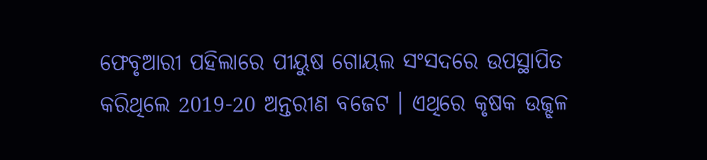ଫେବୃଆରୀ ପହିଲାରେ ପୀୟୁଷ ଗୋୟଲ ସଂସଦରେ ଉପସ୍ଥାପିତ କରିଥିଲେ 2019-20 ଅନ୍ତରୀଣ ବଜେଟ । ଏଥିରେ କୃଷକ ଉଜ୍ଝଳ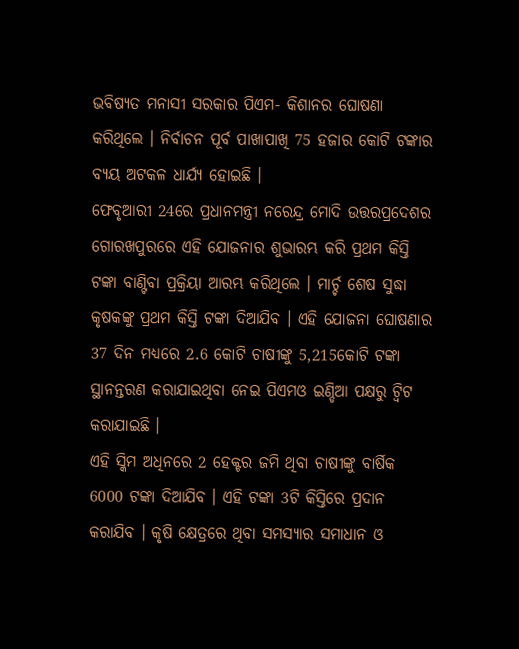ଭବିଷ୍ୟତ ମନାସୀ ସରକାର ପିଏମ- କିଶାନର ଘୋଷଣା କରିଥିଲେ । ନିର୍ବାଚନ ପୂର୍ବ ପାଖାପାଖି 75 ହଜାର କୋଟି ଟଙ୍କାର ବ୍ୟୟ ଅଟକଳ ଧାର୍ଯ୍ୟ ହୋଇଛି ।
ଫେବୃଆରୀ 24ରେ ପ୍ରଧାନମନ୍ତ୍ରୀ ନରେନ୍ଦ୍ର ମୋଦି ଉତ୍ତରପ୍ରଦେଶର ଗୋରଖପୁରରେ ଏହି ଯୋଜନାର ଶୁଭାରମ୍ଭ କରି ପ୍ରଥମ କିସ୍ତି ଟଙ୍କା ବାଣ୍ଟିବା ପ୍ରକ୍ରିୟା ଆରମ୍ଭ କରିଥିଲେ । ମାର୍ଚ୍ଚ ଶେଷ ସୁଦ୍ଧା କୃଷକଙ୍କୁ ପ୍ରଥମ କିସ୍ତି ଟଙ୍କା ଦିଆଯିବ । ଏହି ଯୋଜନା ଘୋଷଣାର 37 ଦିନ ମଧ୍ୟରେ 2.6 କୋଟି ଚାଷୀଙ୍କୁ 5,215କୋଟି ଟଙ୍କା ସ୍ଥାନନ୍ତରଣ କରାଯାଇଥିବା ନେଇ ପିଏମଓ ଇଣ୍ଡିଆ ପକ୍ଷରୁ ଟ୍ବିଟ କରାଯାଇଛି ।
ଏହି ସ୍କିମ ଅଧିନରେ 2 ହେକ୍ଟର ଜମି ଥିବା ଚାଷୀଙ୍କୁ ବାର୍ଷିକ 6000 ଟଙ୍କା ଦିଆଯିବ । ଏହି ଟଙ୍କା 3ଟି କିସ୍ତିରେ ପ୍ରଦାନ କରାଯିବ । କୃଷି କ୍ଷେତ୍ରରେ ଥିବା ସମସ୍ୟାର ସମାଧାନ ଓ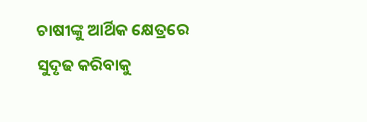ଚାଷୀଙ୍କୁ ଆର୍ଥିକ କ୍ଷେତ୍ରରେ ସୁଦୃଢ କରିବାକୁ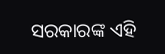ସରକାରଙ୍କ ଏହି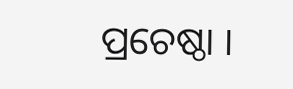ପ୍ରଚେଷ୍ଠା ।